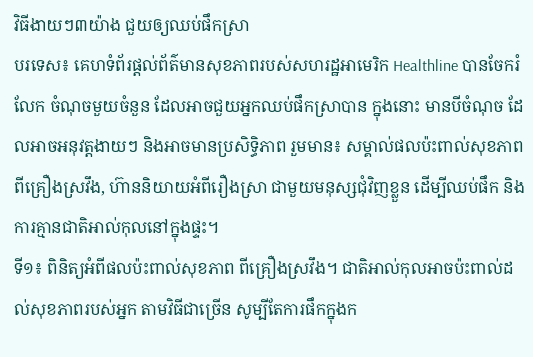វិធីងាយៗ៣យ៉ាង ជួយឲ្យឈប់ផឹកស្រា
បរទេស៖ គេហទំព័រផ្តល់ព័ត៌មានសុខភាពរបស់សហរដ្ឋអាមេរិក Healthline បានចែករំលែក ចំណុចមួយចំនួន ដែលអាចជួយអ្នកឈប់ផឹកស្រាបាន ក្នុងនោះ មានបីចំណុច ដែលអាចអនុវត្តងាយៗ និងអាចមានប្រសិទ្ធិភាព រួមមាន៖ សម្គាល់ផលប៉ះពាល់សុខភាពពីគ្រឿងស្រវឹង, ហ៊ាននិយាយអំពីរឿងស្រា ជាមួយមនុស្សជុំវិញខ្លួន ដើម្បីឈប់ផឹក និង ការគ្មានជាតិអាល់កុលនៅក្នុងផ្ទះ។
ទី១៖ ពិនិត្យអំពីផលប៉ះពាល់សុខភាព ពីគ្រឿងស្រវឹង។ ជាតិអាល់កុលអាចប៉ះពាល់ដល់សុខភាពរបស់អ្នក តាមវិធីជាច្រើន សូម្បីតែការផឹកក្នុងក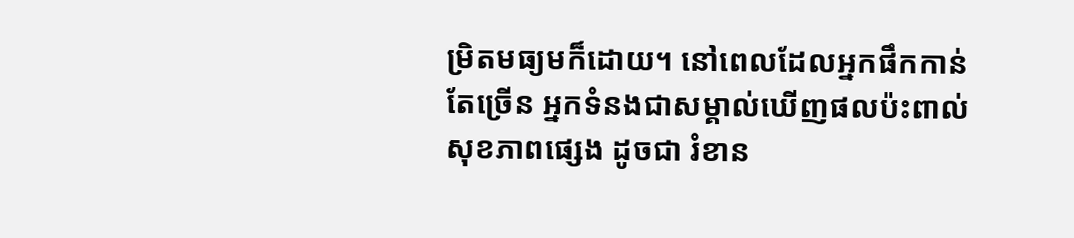ម្រិតមធ្យមក៏ដោយ។ នៅពេលដែលអ្នកផឹកកាន់តែច្រើន អ្នកទំនងជាសម្គាល់ឃើញផលប៉ះពាល់សុខភាពផ្សេង ដូចជា រំខាន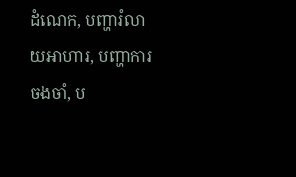ដំណេក, បញ្ហារំលាយអាហារ, បញ្ហាការចងចាំ, ប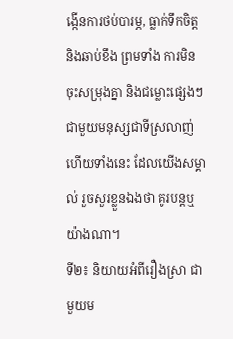ង្កើនការថប់បារម្ភ, ធ្លាក់ទឹកចិត្ត និងឆាប់ខឹង ព្រមទាំង ការមិនចុះសម្រុងគ្នា និងជម្លោះផ្សេងៗ ជាមួយមនុស្សជាទីស្រលាញ់ ហើយទាំងនេះ ដែលយើងសម្គាល់ រួចសួរខ្លួនឯងថា គូរបន្តឬយ៉ាងណា។
ទី២៖ និយាយអំពីរឿងស្រា ជាមួយម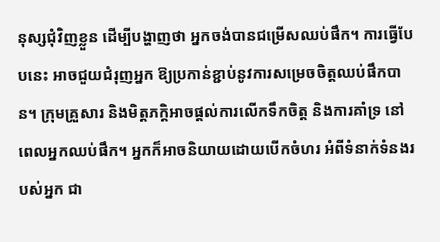នុស្សជុំវិញខ្លួន ដើម្បីបង្ហាញថា អ្នកចង់បានជម្រើសឈប់ផឹក។ ការធ្វើបែបនេះ អាចជួយជំរុញអ្នក ឱ្យប្រកាន់ខ្ជាប់នូវការសម្រេចចិត្តឈប់ផឹកបាន។ ក្រុមគ្រួសារ និងមិត្តភក្តិអាចផ្តល់ការលើកទឹកចិត្ត និងការគាំទ្រ នៅពេលអ្នកឈប់ផឹក។ អ្នកក៏អាចនិយាយដោយបើកចំហរ អំពីទំនាក់ទំនងរបស់អ្នក ជា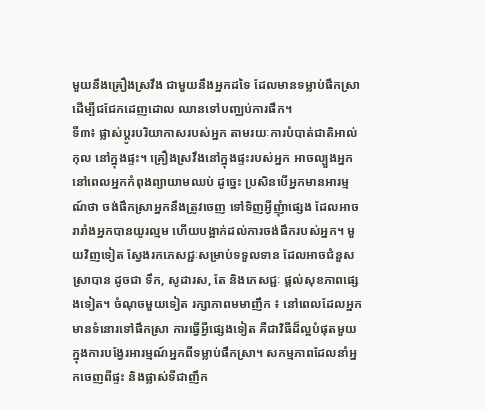មួយនឹងគ្រឿងស្រវឹង ជាមួយនឹងអ្នកដទៃ ដែលមានទម្លាប់ផឹកស្រា ដើម្បីជជែកដេញដោល ឈានទៅបញ្ឈប់ការផឹក។
ទី៣៖ ផ្លាស់ប្តូរបរិយាកាសរបស់អ្នក តាមរយៈការបំបាត់ជាតិអាល់កុល នៅក្នុងផ្ទះ។ គ្រឿងស្រវឹងនៅក្នុងផ្ទះរបស់អ្នក អាចល្បួងអ្នក នៅពេលអ្នកកំពុងព្យាយាមឈប់ ដូច្នេះ ប្រសិនបើអ្នកមានអារម្មណ៍ថា ចង់ផឹកស្រាអ្នកនឹងត្រូវចេញ ទៅទិញអ្វីញុំាផ្សេង ដែលអាចរារាំងអ្នកបានយូរល្មម ហើយបង្អាក់ដល់ការចង់ផឹករបស់អ្នក។ មួយវិញទៀត ស្វែងរកភេសជ្ជៈសម្រាប់ទទួលទាន ដែលអាចជំនួសស្រាបាន ដូចជា ទឹក, សូដារស, តែ និងភេសជ្ជៈ ផ្តល់សុខភាពផ្សេងទៀត។ ចំណុចមួយទៀត រក្សាភាពមមាញឹក ៖ នៅពេលដែលអ្នកមានទំនោរទៅផឹកស្រា ការធ្វើអ្វីផ្សេងទៀត គឺជាវិធីដ៏ល្អបំផុតមួយ ក្នុងការបង្វែរអារម្មណ៍អ្នកពីទម្លាប់ផឹកស្រា។ សកម្មភាពដែលនាំអ្នកចេញពីផ្ទះ និងផ្លាស់ទីជាញឹក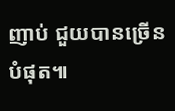ញាប់ ជួយបានច្រើនបំផុត៕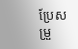ប្រែសម្រួ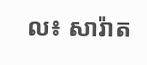ល៖ សារ៉ាត